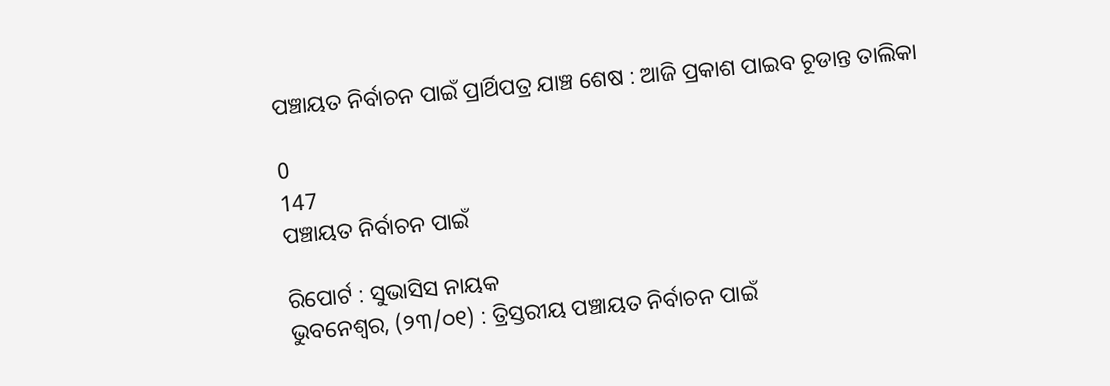ପଞ୍ଚାୟତ ନିର୍ବାଚନ ପାଇଁ ପ୍ରାର୍ଥିପତ୍ର ଯାଞ୍ଚ ଶେଷ : ଆଜି ପ୍ରକାଶ ପାଇବ ଚୂଡାନ୍ତ ତାଲିକା

0
147
ପଞ୍ଚାୟତ ନିର୍ବାଚନ ପାଇଁ

ରିପୋର୍ଟ : ସୁଭାସିସ ନାୟକ
ଭୁବନେଶ୍ୱର, (୨୩/୦୧) : ତ୍ରିସ୍ତରୀୟ ପଞ୍ଚାୟତ ନିର୍ବାଚନ ପାଇଁ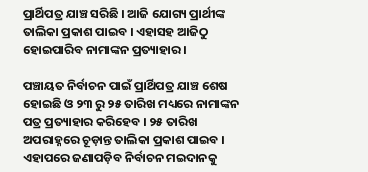ପ୍ରାର୍ଥିପତ୍ର ଯାଞ୍ଚ ସରିଛି । ଆଜି ଯୋଗ୍ୟ ପ୍ରାର୍ଥୀଙ୍କ ତାଲିକା ପ୍ରକାଶ ପାଇବ । ଏହାସହ ଆଜିଠୁ ହୋଇପାରିବ ନାମାଙ୍କନ ପ୍ରତ୍ୟାହାର ।

ପଞ୍ଚାୟତ ନିର୍ବାଚନ ପାଇଁ ପ୍ରାର୍ଥିପତ୍ର ଯାଞ୍ଚ ଶେଷ ହୋଇଛି ଓ ୨୩ ରୁ ୨୫ ତାରିଖ ମଧ୍ୟରେ ନାମାଙ୍କନ ପତ୍ର ପ୍ରତ୍ୟାହାର କରିହେବ । ୨୫ ତାରିଖ ଅପରାହ୍ନରେ ଚୂଡ଼ାନ୍ତ ତାଲିକା ପ୍ରକାଶ ପାଇବ । ଏହାପରେ ଜଣାପଡ଼ିବ ନିର୍ବାଚନ ମଇଦାନକୁ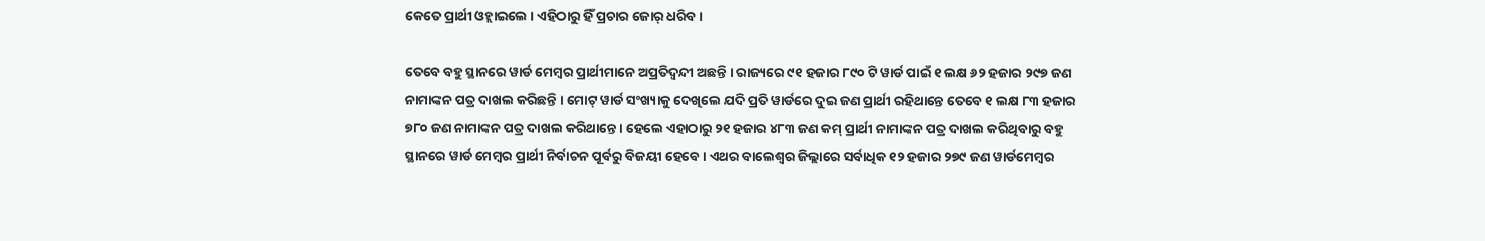କେତେ ପ୍ରାର୍ଥୀ ଓହ୍ଲାଇଲେ । ଏହିଠାରୁ ହିଁ ପ୍ରଚାର ଜୋର୍ ଧରିବ ।

ତେବେ ବହୁ ସ୍ଥାନରେ ୱାର୍ଡ ମେମ୍ବର ପ୍ରାର୍ଥୀମାନେ ଅପ୍ରତିଦ୍ଵନ୍ଦୀ ଅଛନ୍ତି । ରାଜ୍ୟରେ ୯୧ ହଜାର ୮୯୦ ଟି ୱାର୍ଡ ପାଇଁ ୧ ଲକ୍ଷ ୬୨ ହଜାର ୨୯୭ ଜଣ ନାମାଙ୍କନ ପତ୍ର ଦାଖଲ କରିଛନ୍ତି । ମୋଟ୍ ୱାର୍ଡ ସଂଖ୍ୟାକୁ ଦେଖିଲେ ଯଦି ପ୍ରତି ୱାର୍ଡରେ ଦୁଇ ଜଣ ପ୍ରାର୍ଥୀ ରହିଥାନ୍ତେ ତେବେ ୧ ଲକ୍ଷ ୮୩ ହଜାର ୭୮୦ ଜଣ ନାମାଙ୍କନ ପତ୍ର ଦାଖଲ କରିଥାନ୍ତେ । ହେଲେ ଏହାଠାରୁ ୨୧ ହଜାର ୪୮୩ ଜଣ କମ୍ ପ୍ରାର୍ଥୀ ନାମାଙ୍କନ ପତ୍ର ଦାଖଲ କରିଥିବାରୁ ବହୁ ସ୍ଥାନରେ ୱାର୍ଡ ମେମ୍ବର ପ୍ରାର୍ଥୀ ନିର୍ବାଚନ ପୂର୍ବରୁ ବିଜୟୀ ହେବେ । ଏଥର ବାଲେଶ୍ଵର ଜିଲ୍ଲାରେ ସର୍ବାଧିକ ୧୨ ହଜାର ୨୭୯ ଜଣ ୱାର୍ଡମେମ୍ବର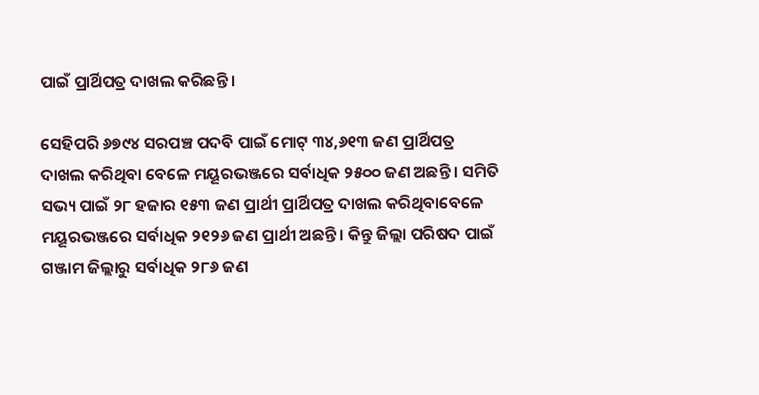ପାଇଁ ପ୍ରାର୍ଥିପତ୍ର ଦାଖଲ କରିଛନ୍ତି ।

ସେହିପରି ୬୭୯୪ ସରପଞ୍ଚ ପଦବି ପାଇଁ ମୋଟ୍ ୩୪,୬୧୩ ଜଣ ପ୍ରାର୍ଥିପତ୍ର ଦାଖଲ କରିଥିବା ବେଳେ ମୟୂରଭଞ୍ଜରେ ସର୍ବାଧିକ ୨୫୦୦ ଜଣ ଅଛନ୍ତି । ସମିତି ସଭ୍ୟ ପାଇଁ ୨୮ ହଜାର ୧୫୩ ଜଣ ପ୍ରାର୍ଥୀ ପ୍ରାର୍ଥିପତ୍ର ଦାଖଲ କରିଥିବାବେଳେ ମୟୂରଭଞ୍ଜରେ ସର୍ବାଧିକ ୨୧୨୬ ଜଣ ପ୍ରାର୍ଥୀ ଅଛନ୍ତି । କିନ୍ତୁ ଜିଲ୍ଲା ପରିଷଦ ପାଇଁ ଗଞ୍ଜାମ ଜିଲ୍ଲାରୁ ସର୍ବାଧିକ ୨୮୬ ଜଣ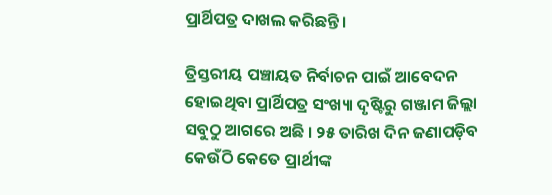ପ୍ରାର୍ଥିପତ୍ର ଦାଖଲ କରିଛନ୍ତି ।

ତ୍ରିସ୍ତରୀୟ ପଞ୍ଚାୟତ ନିର୍ବାଚନ ପାଇଁ ଆବେଦନ ହୋଇଥିବା ପ୍ରାର୍ଥିପତ୍ର ସଂଖ୍ୟା ଦୃଷ୍ଟିରୁ ଗଞ୍ଜାମ ଜିଲ୍ଲା ସବୁଠୁ ଆଗରେ ଅଛି । ୨୫ ତାରିଖ ଦିନ ଜଣାପଡ଼ିବ କେଉଁଠି କେତେ ପ୍ରାର୍ଥୀଙ୍କ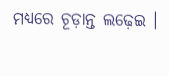ମଧ୍ୟରେ ଚୂଡ଼ାନ୍ତ ଲଢ଼େଇ ।